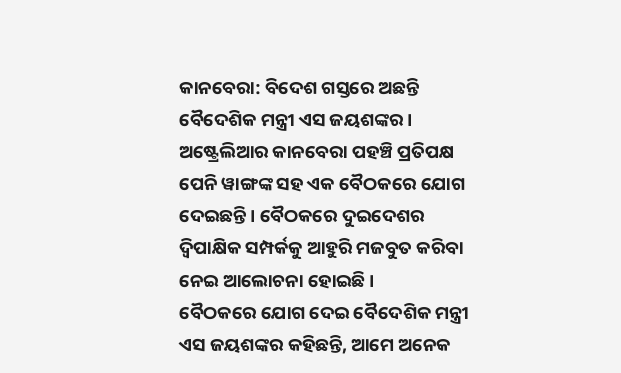କାନବେରା: ବିଦେଶ ଗସ୍ତରେ ଅଛନ୍ତି ବୈଦେଶିକ ମନ୍ତ୍ରୀ ଏସ ଜୟଶଙ୍କର । ଅଷ୍ଟ୍ରେଲିଆର କାନବେରା ପହଞ୍ଚି ପ୍ରତିପକ୍ଷ ପେନି ୱାଙ୍ଗଙ୍କ ସହ ଏକ ବୈଠକରେ ଯୋଗ ଦେଇଛନ୍ତି । ବୈଠକରେ ଦୁଇଦେଶର ଦ୍ବିପାକ୍ଷିକ ସମ୍ପର୍କକୁ ଆହୁରି ମଜବୁତ କରିବା ନେଇ ଆଲୋଚନା ହୋଇଛି ।
ବୈଠକରେ ଯୋଗ ଦେଇ ବୈଦେଶିକ ମନ୍ତ୍ରୀ ଏସ ଜୟଶଙ୍କର କହିଛନ୍ତି, ଆମେ ଅନେକ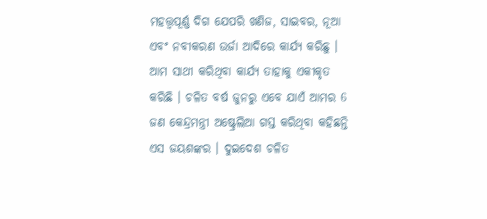ମହତ୍ତ୍ବପୂର୍ଣ୍ଣ ଦିଗ ଯେପରି ଖଣିଜ, ସାଇବର, ନୂଆ ଏବଂ ନବୀକରଣ ଉର୍ଜା ଆଦିରେ କାର୍ଯ୍ୟ କରିଛୁ । ଆମ ସାଥୀ କରିଥିବା କାର୍ଯ୍ୟ ତାହାକୁ ଏକୀକୃତ କରିଛି । ଚଳିତ ବର୍ଷ ଜୁନରୁ ଏବେ ଯାଏଁ ଆମର 6 ଜଣ କେନ୍ଦ୍ରମନ୍ତ୍ରୀ ଅଷ୍ଟ୍ରେଲିଆ ଗସ୍ତ କରିଥିବା କହିଛନ୍ତି ଏସ ଜୟଶଙ୍କର । ଦୁଇଦେଶ ଚଳିତ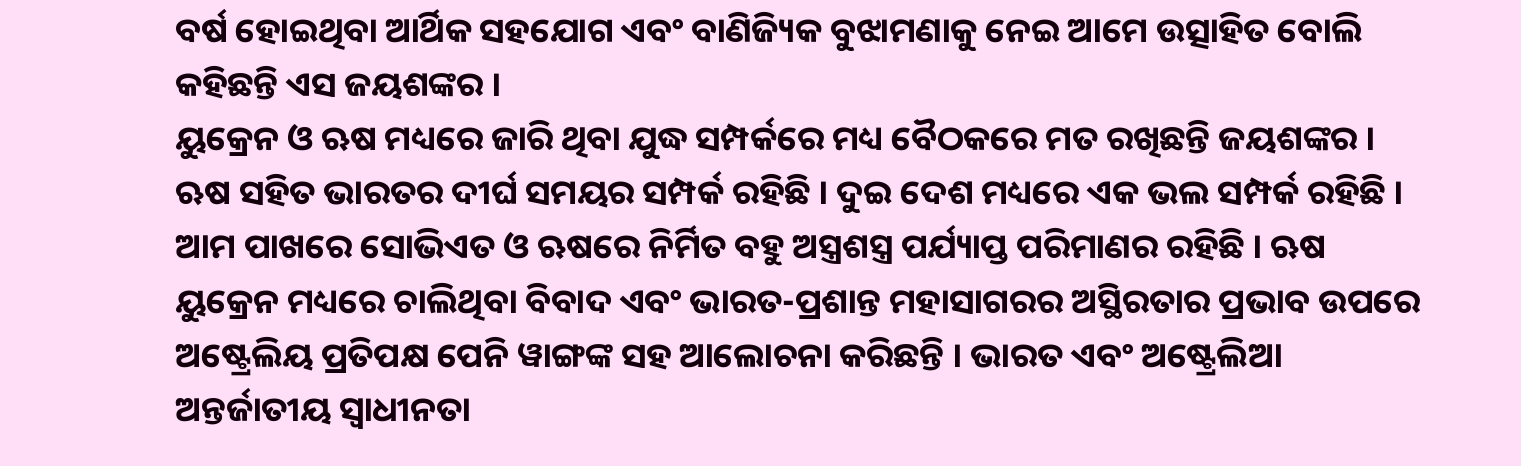ବର୍ଷ ହୋଇଥିବା ଆର୍ଥିକ ସହଯୋଗ ଏବଂ ବାଣିଜ୍ୟିକ ବୁଝାମଣାକୁ ନେଇ ଆମେ ଉତ୍ସାହିତ ବୋଲି କହିଛନ୍ତି ଏସ ଜୟଶଙ୍କର ।
ୟୁକ୍ରେନ ଓ ଋଷ ମଧ୍ୟରେ ଜାରି ଥିବା ଯୁଦ୍ଧ ସମ୍ପର୍କରେ ମଧ୍ୟ ବୈଠକରେ ମତ ରଖିଛନ୍ତି ଜୟଶଙ୍କର । ଋଷ ସହିତ ଭାରତର ଦୀର୍ଘ ସମୟର ସମ୍ପର୍କ ରହିଛି । ଦୁଇ ଦେଶ ମଧ୍ୟରେ ଏକ ଭଲ ସମ୍ପର୍କ ରହିଛି । ଆମ ପାଖରେ ସୋଭିଏତ ଓ ଋଷରେ ନିର୍ମିତ ବହୁ ଅସ୍ତ୍ରଶସ୍ତ୍ର ପର୍ଯ୍ୟାପ୍ତ ପରିମାଣର ରହିଛି । ଋଷ ୟୁକ୍ରେନ ମଧ୍ୟରେ ଚାଲିଥିବା ବିବାଦ ଏବଂ ଭାରତ-ପ୍ରଶାନ୍ତ ମହାସାଗରର ଅସ୍ଥିରତାର ପ୍ରଭାବ ଉପରେ ଅଷ୍ଟ୍ରେଲିୟ ପ୍ରତିପକ୍ଷ ପେନି ୱାଙ୍ଗଙ୍କ ସହ ଆଲୋଚନା କରିଛନ୍ତି । ଭାରତ ଏବଂ ଅଷ୍ଟ୍ରେଲିଆ ଅନ୍ତର୍ଜାତୀୟ ସ୍ବାଧୀନତା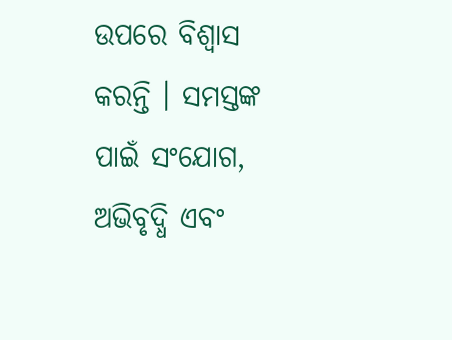ଉପରେ ବିଶ୍ବାସ କରନ୍ତି । ସମସ୍ତଙ୍କ ପାଇଁ ସଂଯୋଗ, ଅଭିବୃଦ୍ଧି ଏବଂ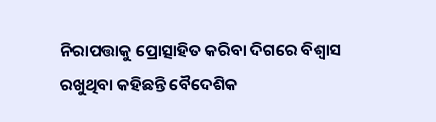ନିରାପତ୍ତାକୁ ପ୍ରୋତ୍ସାହିତ କରିବା ଦିଗରେ ବିଶ୍ବାସ ରଖୁଥିବା କହିଛନ୍ତି ବୈଦେଶିକ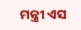ମନ୍ତ୍ରୀ ଏସ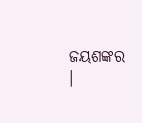ଜୟଶଙ୍କର ।